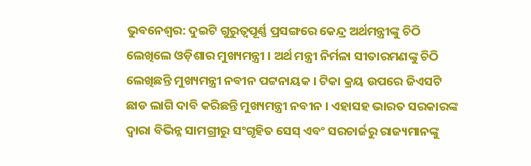ଭୁବନେଶ୍ବର: ଦୁଇଟି ଗୁରୁତ୍ବପୂର୍ଣ୍ଣ ପ୍ରସଙ୍ଗରେ କେନ୍ଦ୍ର ଅର୍ଥମନ୍ତ୍ରୀଙ୍କୁ ଚିଠି ଲେଖିଲେ ଓଡ଼ିଶାର ମୁଖ୍ୟମନ୍ତ୍ରୀ । ଅର୍ଥ ମନ୍ତ୍ରୀ ନିର୍ମଳା ସୀତାରମଣଙ୍କୁ ଚିଠି ଲେଖିଛନ୍ତି ମୁଖ୍ୟମନ୍ତ୍ରୀ ନବୀନ ପଟ୍ଟନାୟକ । ଟିକା କ୍ରୟ ଉପରେ ଜିଏସଟି ଛାଡ ଲାଗି ଦାବି କରିଛନ୍ତି ମୁଖ୍ୟମନ୍ତ୍ରୀ ନବୀନ । ଏହାସହ ଭାରତ ସରକାରଙ୍କ ଦ୍ୱାରା ବିଭିନ୍ନ ସାମଗ୍ରୀରୁ ସଂଗୃହିତ ସେସ୍ ଏବଂ ସରଚାର୍ଜରୁ ରାଜ୍ୟମାନଙ୍କୁ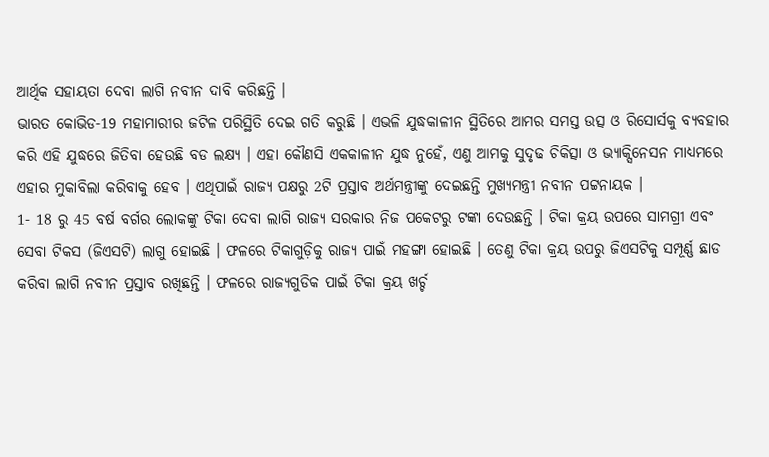ଆର୍ଥିକ ସହାୟତା ଦେବା ଲାଗି ନବୀନ ଦାବି କରିଛନ୍ତି ।
ଭାରତ କୋଭିଡ-19 ମହାମାରୀର ଜଟିଳ ପରିସ୍ଥିତି ଦେଇ ଗତି କରୁଛି । ଏଭଳି ଯୁଦ୍ଧକାଳୀନ ସ୍ଥିତିରେ ଆମର ସମସ୍ତ ଉତ୍ସ ଓ ରିସୋର୍ସକୁ ବ୍ୟବହାର କରି ଏହି ଯୁଦ୍ଧରେ ଜିତିବା ହେଉଛି ବଡ ଲକ୍ଷ୍ୟ । ଏହା କୌଣସି ଏକକାଳୀନ ଯୁଦ୍ଧ ନୁହେଁ, ଏଣୁ ଆମକୁ ସୁଦୃଢ ଚିକିତ୍ସା ଓ ଭ୍ୟାକ୍ସିନେସନ ମାଧ୍ୟମରେ ଏହାର ମୁକାବିଲା କରିବାକୁ ହେବ । ଏଥିପାଇଁ ରାଜ୍ୟ ପକ୍ଷରୁ 2ଟି ପ୍ରସ୍ତାବ ଅର୍ଥମନ୍ତ୍ରୀଙ୍କୁ ଦେଇଛନ୍ତି ମୁଖ୍ୟମନ୍ତ୍ରୀ ନବୀନ ପଟ୍ଟନାୟକ ।
1- 18 ରୁ 45 ବର୍ଷ ବର୍ଗର ଲୋକଙ୍କୁ ଟିକା ଦେବା ଲାଗି ରାଜ୍ୟ ସରକାର ନିଜ ପକେଟରୁ ଟଙ୍କା ଦେଉଛନ୍ତି । ଟିକା କ୍ରୟ ଉପରେ ସାମଗ୍ରୀ ଏବଂ ସେବା ଟିକସ (ଜିଏସଟି) ଲାଗୁ ହୋଇଛି । ଫଳରେ ଟିକାଗୁଡ଼ିକୁ ରାଜ୍ୟ ପାଇଁ ମହଙ୍ଗା ହୋଇଛି । ତେଣୁ ଟିକା କ୍ରୟ ଉପରୁ ଜିଏସଟିକୁ ସମ୍ପୂର୍ଣ୍ଣ ଛାଡ କରିବା ଲାଗି ନବୀନ ପ୍ରସ୍ତାବ ରଖିଛନ୍ତି । ଫଳରେ ରାଜ୍ୟଗୁଡିକ ପାଇଁ ଟିକା କ୍ରୟ ଖର୍ଚ୍ଚ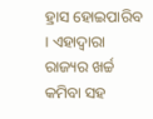ହ୍ରାସ ହୋଇପାରିବ । ଏହାଦ୍ବାରା ରାଜ୍ୟର ଖର୍ଚ୍ଚ କମିବା ସହ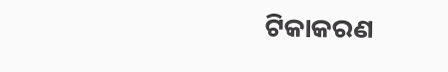ଟିକାକରଣ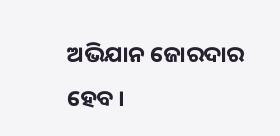ଅଭିଯାନ ଜୋରଦାର ହେବ ।